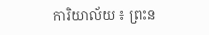ការិយាល័យ ៖ ព្រះន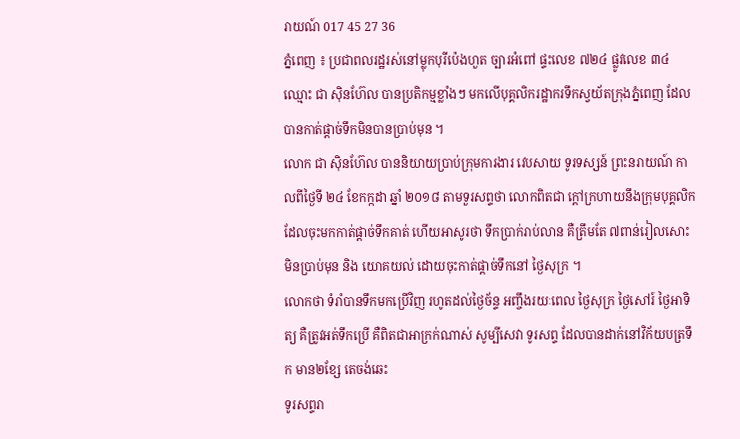រាយណ៍ 017 45 27 36
ភ្នំពេញ ៖ ប្រជាពលរដ្ឋរស់នៅម្លុកបុរីប៉េងហួត ច្បារអំពៅ ផ្ទះលេខ ៧២៤ ផ្លូវលេខ ៣៤ ឈ្មោះ ជា ស៊ិនហ៊ែល បានប្រតិកម្មខ្លាំងៗ មកលើបុគ្គលិករដ្ឋាករទឹកស្វយ័តក្រុងភ្នំពេញ ដែលបានកាត់ផ្តាច់ទឹកមិនបានប្រាប់មុន ។
លោក ជា ស៊ិនហ៊ែល បាននិយាយប្រាប់ក្រុមការងារ វេបសាយ ទូរទស្សន៍ ព្រះនរាយណ៍ កាលពីថ្ងៃទី ២៤ ខែកក្កដា ឆ្នាំ ២០១៨ តាមទួរសព្ទថា លោកពិតជា ក្តៅក្រហាយនឹងក្រុមបុគ្គលិក ដែលចុះមកកាត់ផ្តាច់ទឹកគាត់ ហើយអាសូរថា ទឹកប្រាក់រាប់លាន គឺត្រឹមតែ ៧ពាន់រៀលសោះ មិនប្រាប់មុន និង យោគយល់ ដោយចុះកាត់ផ្តាច់ទឹកនៅ ថ្ងៃសុក្រ ។
លោកថា ទំរាំបានទឹកមកប្រើវិញ រហូតដល់ថ្ងៃច័ន្ទ អញ្ចឹងរយៈពេល ថ្ងៃសុក្រ ថ្ងៃសៅរ៍ ថ្ងៃអាទិត្យ គឺត្រូវអត់ទឹកប្រើ គឺពិតជាអាក្រក់ណាស់ សូម្បីសេវា ទូរសព្ទ ដែលបានដាក់នៅវិក័យបត្រទឹក មាន២ខ្សែ តេចង់ឆេះ
ទូរសព្ទរា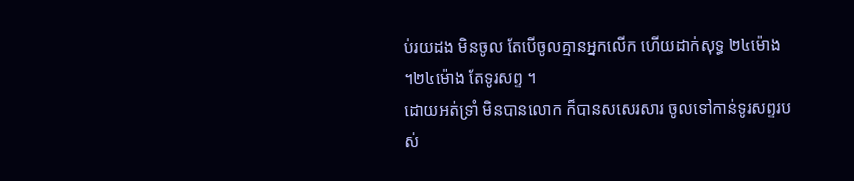ប់រយដង មិនចូល តែបើចូលគ្មានអ្នកលើក ហើយដាក់សុទ្ធ ២៤ម៉ោង ។២៤ម៉ោង តែទូរសព្ទ ។
ដោយអត់ទ្រាំ មិនបានលោក ក៏បានសសេរសារ ចូលទៅកាន់ទូរសព្ទរបស់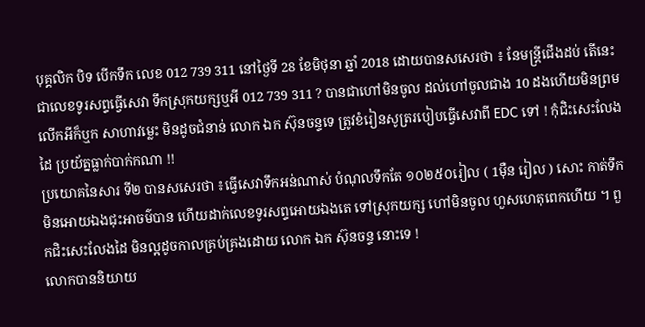បុគ្គលិក បិទ បើកទឹក លេខ 012 739 311 នៅថ្ងៃទី 28 ខែមិថុនា ឆ្នាំ 2018 ដោយបានសសេរថា ៖ នែមន្រ្តីជើងដប់ តើនេះជាលេខទូរសព្ទធ្វើសេវា ទឹកស្រុកយក្សឬអី 012 739 311 ? បានជាហៅមិនចូល ដល់ហៅចូលជាង 10 ដងហើយមិនព្រមលើកអីក៏ឬក សាហាវម្លេះ មិនដូចជំនាន់ លោក ឯក ស៊ុនចន្ទទេ ត្រូវខំរៀនសូត្ររបៀបធ្វើសេវាពី EDC ទៅ ! កុំជិះសេះលែងដៃ ប្រយ័ត្នធ្លាក់បាក់កណា !!
ប្រយោគនៃសារ ទី២ បានសសេរថា ៖ធ្វើសេវាទឹកអន់ណាស់ បំណុលទឹកតែ ១០២៥០រៀល ( 1ម៉ឺន រៀល ) សោះ កាត់ទឹកមិនអោយឯងជុះអាចម៌បាន ហើយដាក់លេខទូរសព្ទអោយឯងតេ ទៅស្រុកយក្ស ហៅមិនចូល ហួសហេតុពេកហើយ ។ ពួកជិះសេះលែងដៃ មិនល្អដូចកាលគ្រប់គ្រងដោយ លោក ឯក ស៊ុនចន្ទ នោះទេ !
លោកបាននិយាយ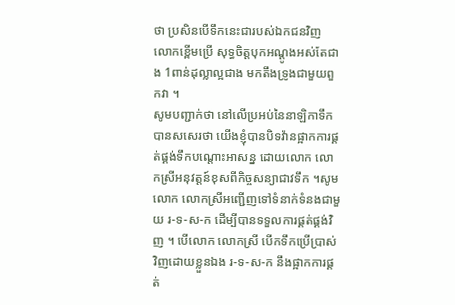ថា ប្រសិនបើទឹកនេះជារបស់ឯកជនវិញ លោកខ្ពើមប្រើ សុទ្ធចិត្តបុកអណ្តូងអស់តែជាង 1ពាន់ដុល្លាល្អជាង មកតឹងទ្រូងជាមួយពួកវា ។
សូមបញ្ជាក់ថា នៅលើប្រអប់នៃនាឡិកាទឹក បានសសេរថា យើងខ្ញុំបានបិទវ៉ានផ្អាកការផ្គត់ផ្គង់ទឹកបណ្តោះអាសន្ន ដោយលោក លោកស្រីអនុវត្តន៍ខុសពីកិច្ចសន្យាជាវទឹក ។សូមលោក លោកស្រីអញ្ជើញទៅទំនាក់ទំនងជាមួយ រ-ទ-ស-ក ដើម្បីបានទទួលការផ្គត់ផ្គង់វិញ ។ បើលោក លោកស្រី បើកទឹកប្រើប្រាស់វិញដោយខ្លួនឯង រ-ទ-ស-ក នឹងផ្អាកការផ្គត់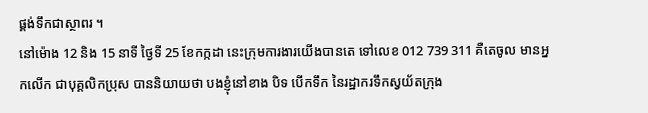ផ្គង់ទឹកជាស្ថាពរ ។
នៅម៉ោង 12 និង 15 នាទី ថ្ងៃទី 25 ខែកក្កដា នេះក្រុមការងារយើងបានតេ ទៅលេខ 012 739 311 គឺតេចូល មានអ្នកលើក ជាបុគ្គលិកប្រុស បាននិយាយថា បងខ្ញុំនៅខាង បិទ បើកទឹក នៃរដ្ឋាករទឹកស្វយ័តក្រុង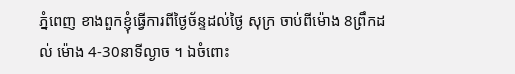ភ្នំពេញ ខាងពួកខ្ញុំធ្វើការពីថ្ងៃច័ន្ទដល់ថ្ងៃ សុក្រ ចាប់ពីម៉ោង 8ព្រឹកដល់ ម៉ោង 4-30នាទីល្ងាច ។ ឯចំពោះ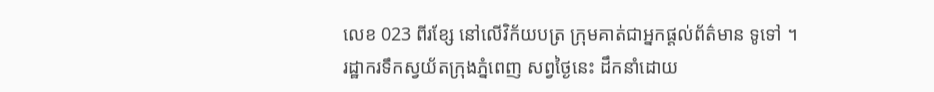លេខ 023 ពីរខ្សែ នៅលើវិក័យបត្រ ក្រុមគាត់ជាអ្នកផ្តល់ព័ត៌មាន ទូទៅ ។
រដ្ឋាករទឹកស្វយ័តក្រុងភ្នំពេញ សព្វថ្ងៃនេះ ដឹកនាំដោយ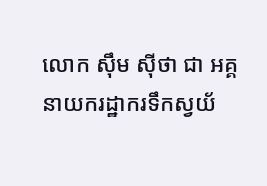លោក ស៊ឹម ស៊ីថា ជា អគ្គនាយករដ្ឋាករទឹកស្វយ័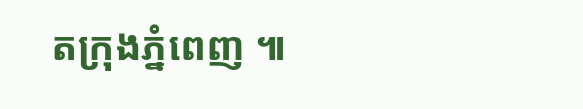តក្រុងភ្នំពេញ ៕